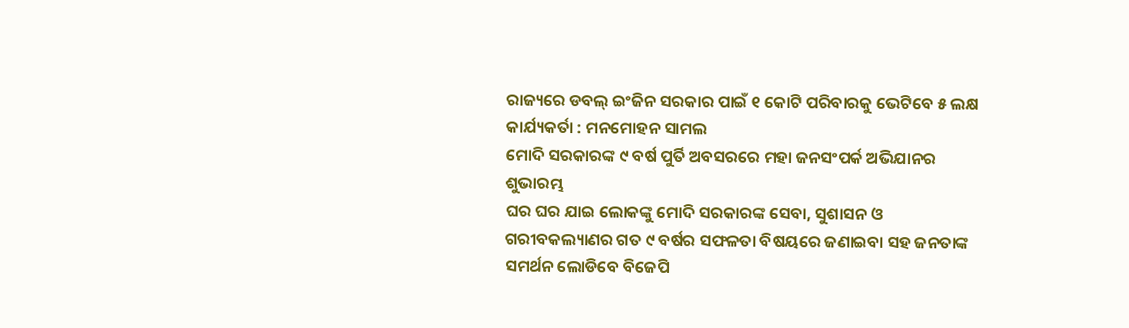ରାଜ୍ୟରେ ଡବଲ୍ ଇଂଜିନ ସରକାର ପାଇଁ ୧ କୋଟି ପରିବାରକୁ ଭେଟିବେ ୫ ଲକ୍ଷ କାର୍ଯ୍ୟକର୍ତା : ମନମୋହନ ସାମଲ
ମୋଦି ସରକାରଙ୍କ ୯ ବର୍ଷ ପୁର୍ତି ଅବସରରେ ମହା ଜନସଂପର୍କ ଅଭିଯାନର ଶୁଭାରମ୍ଭ
ଘର ଘର ଯାଇ ଲୋକଙ୍କୁ ମୋଦି ସରକାରଙ୍କ ସେବା, ସୁଶାସନ ଓ ଗରୀବକଲ୍ୟାଣର ଗତ ୯ ବର୍ଷର ସଫଳତା ବିଷୟରେ ଜଣାଇବା ସହ ଜନତାଙ୍କ ସମର୍ଥନ ଲୋଡିବେ ବିଜେପି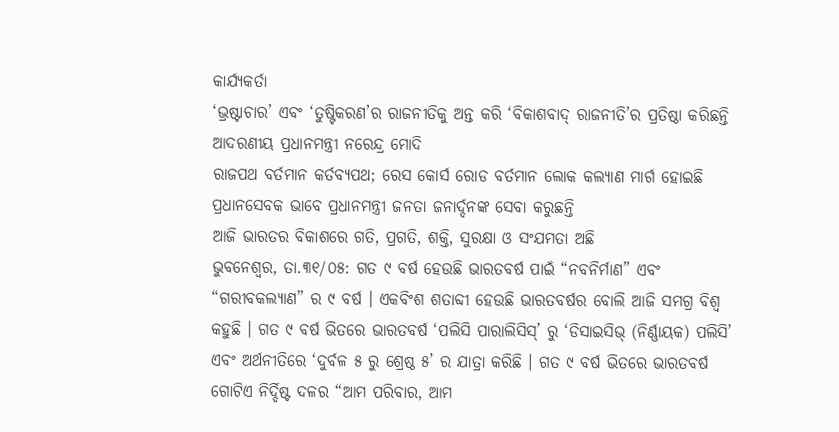କାର୍ଯ୍ୟକର୍ତା
‘ଭ୍ରଷ୍ଟାଚାର’ ଏବଂ ‘ତୁଷ୍ଟିକରଣ’ର ରାଜନୀତିକୁ ଅନ୍ତ କରି ‘ବିକାଶବାଦ୍ ରାଜନୀତି’ର ପ୍ରତିଷ୍ଠା କରିଛନ୍ତି ଆଦରଣୀୟ ପ୍ରଧାନମନ୍ତ୍ରୀ ନରେନ୍ଦ୍ର ମୋଦି
ରାଜପଥ ବର୍ତମାନ କର୍ତବ୍ୟପଥ; ରେସ କୋର୍ସ ରୋଡ ବର୍ତମାନ ଲୋକ କଲ୍ୟାଣ ମାର୍ଗ ହୋଇଛି
ପ୍ରଧାନସେବକ ଭାବେ ପ୍ରଧାନମନ୍ତ୍ରୀ ଜନତା ଜନାର୍ଦ୍ଦନଙ୍କ ସେବା କରୁଛନ୍ତି
ଆଜି ଭାରତର ବିକାଶରେ ଗତି, ପ୍ରଗତି, ଶକ୍ତି, ସୁରକ୍ଷା ଓ ସଂଯମତା ଅଛି
ଭୁବନେଶ୍ୱର, ତା.୩୧/୦୫: ଗତ ୯ ବର୍ଷ ହେଉଛି ଭାରତବର୍ଷ ପାଇଁ “ନବନିର୍ମାଣ” ଏବଂ “ଗରୀବକଲ୍ୟାଣ” ର ୯ ବର୍ଷ । ଏକବିଂଶ ଶତାବ୍ଦୀ ହେଉଛି ଭାରତବର୍ଷର ବୋଲି ଆଜି ସମଗ୍ର ବିଶ୍ୱ କହୁଛି । ଗତ ୯ ବର୍ଷ ଭିତରେ ଭାରତବର୍ଷ ‘ପଲିସି ପାରାଲିସିସ୍’ ରୁ ‘ଡିସାଇସିଭ୍ (ନିର୍ଣ୍ଣାୟକ) ପଲିସି’ ଏବଂ ଅର୍ଥନୀତିରେ ‘ଦୁର୍ବଳ ୫ ରୁ ଶ୍ରେଷ୍ଠ ୫’ ର ଯାତ୍ରା କରିଛି । ଗତ ୯ ବର୍ଷ ଭିତରେ ଭାରତବର୍ଷ ଗୋଟିଏ ନିର୍ଦ୍ଦିଷ୍ଟ ଦଳର “ଆମ ପରିବାର, ଆମ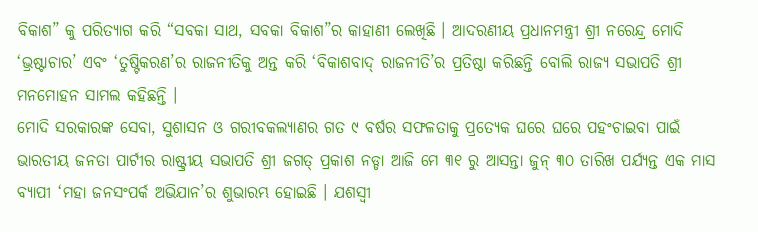ବିକାଶ” କୁ ପରିତ୍ୟାଗ କରି “ସବକା ସାଥ, ସବକା ବିକାଶ”ର କାହାଣୀ ଲେଖିଛି । ଆଦରଣୀୟ ପ୍ରଧାନମନ୍ତ୍ରୀ ଶ୍ରୀ ନରେନ୍ଦ୍ର ମୋଦି ‘ଭ୍ରଷ୍ଟାଚାର’ ଏବଂ ‘ତୁଷ୍ଟିକରଣ’ର ରାଜନୀତିକୁ ଅନ୍ତ କରି ‘ବିକାଶବାଦ୍ ରାଜନୀତି’ର ପ୍ରତିଷ୍ଠା କରିଛନ୍ତି ବୋଲି ରାଜ୍ୟ ସଭାପତି ଶ୍ରୀ ମନମୋହନ ସାମଲ କହିଛନ୍ତି ।
ମୋଦି ସରକାରଙ୍କ ସେବା, ସୁଶାସନ ଓ ଗରୀବକଲ୍ୟାଣର ଗତ ୯ ବର୍ଷର ସଫଳତାକୁ ପ୍ରତ୍ୟେକ ଘରେ ଘରେ ପହଂଚାଇବା ପାଇଁ ଭାରତୀୟ ଜନତା ପାର୍ଟୀର ରାଷ୍ଟ୍ରୀୟ ସଭାପତି ଶ୍ରୀ ଜଗତ୍ ପ୍ରକାଶ ନଡ୍ଡା ଆଜି ମେ ୩୧ ରୁ ଆସନ୍ତା ଜୁନ୍ ୩୦ ତାରିଖ ପର୍ଯ୍ୟନ୍ତ ଏକ ମାସ ବ୍ୟାପୀ ‘ମହା ଜନସଂପର୍କ ଅଭିଯାନ’ର ଶୁଭାରମ୍ଭ ହୋଇଛି । ଯଶସ୍ୱୀ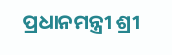ପ୍ରଧାନମନ୍ତ୍ରୀ ଶ୍ରୀ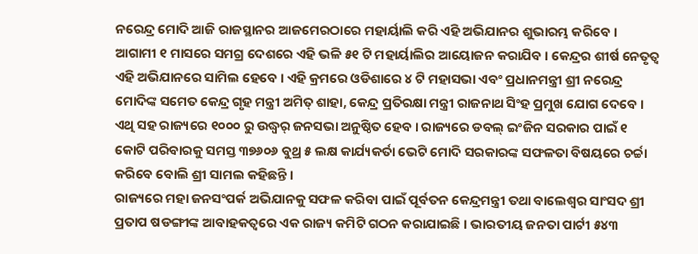ନରେନ୍ଦ୍ର ମୋଦି ଆଜି ରାଜସ୍ଥାନର ଆଜମେରଠାରେ ମହାର୍ୟାଲି କରି ଏହି ଅଭିଯାନର ଶୁଭାରମ୍ଭ କରିବେ । ଆଗାମୀ ୧ ମାସରେ ସମଗ୍ର ଦେଶରେ ଏହି ଭଳି ୫୧ ଟି ମହାର୍ୟାଲିର ଆୟୋଜନ କରାଯିବ । କେନ୍ଦ୍ରର ଶୀର୍ଷ ନେତୃତ୍ୱ ଏହି ଅଭିଯାନରେ ସାମିଲ ହେବେ । ଏହି କ୍ରମରେ ଓଡିଶାରେ ୪ ଟି ମହାସଭା ଏବଂ ପ୍ରଧାନମନ୍ତ୍ରୀ ଶ୍ରୀ ନରେନ୍ଦ୍ର ମୋଦିଙ୍କ ସମେତ କେନ୍ଦ୍ର ଗୃହ ମନ୍ତ୍ରୀ ଅମିତ୍ ଶାହା, କେନ୍ଦ୍ର ପ୍ରତିରକ୍ଷା ମନ୍ତ୍ରୀ ରାଜନାଥ ସିଂହ ପ୍ରମୁଖ ଯୋଗ ଦେବେ । ଏଥି ସହ ରାଜ୍ୟରେ ୧୦୦୦ ରୁ ଉଦ୍ଧ୍ୱର୍ ଜନସଭା ଅନୁଷ୍ଠିତ ହେବ । ରାଜ୍ୟରେ ଡବଲ୍ ଇଂଜିନ ସରକାର ପାଇଁ ୧ କୋଟି ପରିବାରକୁ ସମସ୍ତ ୩୭୬୦୬ ବୁଥ୍ର ୫ ଲକ୍ଷ କାର୍ଯ୍ୟକର୍ତା ଭେଟି ମୋଦି ସରକାରଙ୍କ ସଫଳତା ବିଷୟରେ ଚର୍ଚ୍ଚା କରିବେ ବୋଲି ଶ୍ରୀ ସାମଲ କହିଛନ୍ତି ।
ରାଜ୍ୟରେ ମହା ଜନସଂପର୍କ ଅଭିଯାନକୁ ସଫଳ କରିବା ପାଇଁ ପୂର୍ବତନ କେନ୍ଦ୍ରମନ୍ତ୍ରୀ ତଥା ବାଲେଶ୍ୱର ସାଂସଦ ଶ୍ରୀ ପ୍ରତାପ ଷଡଙ୍ଗୀଙ୍କ ଆବାହକତ୍ୱରେ ଏକ ରାଜ୍ୟ କମିଟି ଗଠନ କରାଯାଇଛି । ଭାରତୀୟ ଜନତା ପାର୍ଟୀ ୫୪୩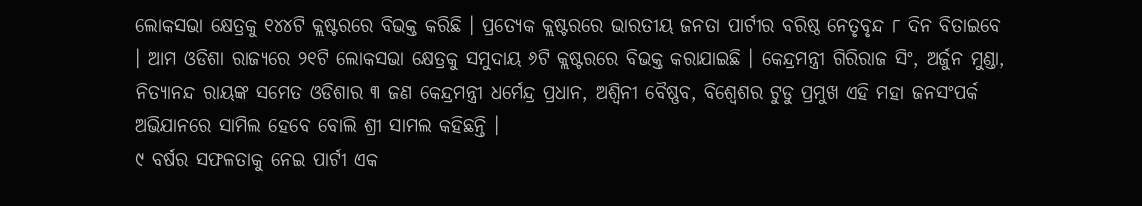ଲୋକସଭା କ୍ଷେତ୍ରକୁ ୧୪୪ଟି କ୍ଲଷ୍ଟରରେ ବିଭକ୍ତ କରିଛି । ପ୍ରତ୍ୟେକ କ୍ଲଷ୍ଟରରେ ଭାରତୀୟ ଜନତା ପାର୍ଟୀର ବରିଷ୍ଠ ନେତୃବୃନ୍ଦ ୮ ଦିନ ବିତାଇବେ । ଆମ ଓଡିଶା ରାଜ୍ୟରେ ୨୧ଟି ଲୋକସଭା କ୍ଷେତ୍ରକୁ ସମୁଦାୟ ୬ଟି କ୍ଲଷ୍ଟରରେ ବିଭକ୍ତ କରାଯାଇଛି । କେନ୍ଦ୍ରମନ୍ତ୍ରୀ ଗିରିରାଜ ସିଂ, ଅର୍ଜୁନ ମୁଣ୍ଡା, ନିତ୍ୟାନନ୍ଦ ରାୟଙ୍କ ସମେତ ଓଡିଶାର ୩ ଜଣ କେନ୍ଦ୍ରମନ୍ତ୍ରୀ ଧର୍ମେନ୍ଦ୍ର ପ୍ରଧାନ, ଅଶ୍ୱିନୀ ବୈଷ୍ଣବ, ବିଶ୍ୱେଶର ଟୁଡୁ ପ୍ରମୁଖ ଏହି ମହା ଜନସଂପର୍କ ଅଭିଯାନରେ ସାମିଲ ହେବେ ବୋଲି ଶ୍ରୀ ସାମଲ କହିଛନ୍ତି ।
୯ ବର୍ଷର ସଫଳତାକୁ ନେଇ ପାର୍ଟୀ ଏକ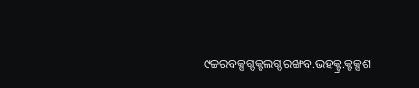୯ଚ୍ଚରବକ୍ସଗ୍ଦକ୍ଟଲଗ୍ଦରଙ୍ଖବ.ଭହକ୍ଟ୍ର.କ୍ଟକ୍ସଶ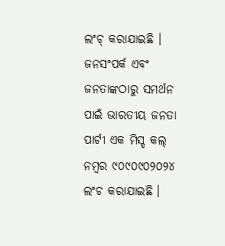ଲଂଚ୍ କରାଯାଇଛି । ଜନସଂପର୍କ ଏବଂ ଜନତାଙ୍କଠାରୁ ସମର୍ଥନ ପାଇଁ ଭାରତୀୟ ଜନତା ପାର୍ଟୀ ଏକ ମିସ୍ଡ କଲ୍ ନମ୍ବର ୯୦୯୦୯୦୨୦୨୪ ଲଂଚ କରାଯାଇଛି ।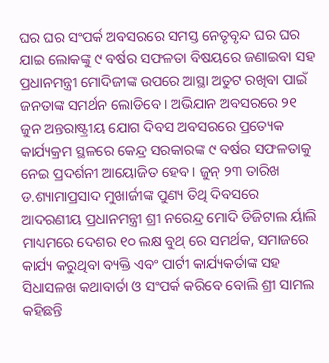ଘର ଘର ସଂପର୍କ ଅବସରରେ ସମସ୍ତ ନେତୃବୃନ୍ଦ ଘର ଘର ଯାଇ ଲୋକଙ୍କୁ ୯ ବର୍ଷର ସଫଳତା ବିଷୟରେ ଜଣାଇବା ସହ ପ୍ରଧାନମନ୍ତ୍ରୀ ମୋଦିଜୀଙ୍କ ଉପରେ ଆସ୍ଥା ଅତୁଟ ରଖିବା ପାଇଁ ଜନତାଙ୍କ ସମର୍ଥନ ଲୋଡିବେ । ଅଭିଯାନ ଅବସରରେ ୨୧ ଜୁନ ଅନ୍ତରାଷ୍ଟ୍ରୀୟ ଯୋଗ ଦିବସ ଅବସରରେ ପ୍ରତ୍ୟେକ କାର୍ଯ୍ୟକ୍ରମ ସ୍ଥଳରେ କେନ୍ଦ୍ର ସରକାରଙ୍କ ୯ ବର୍ଷର ସଫଳତାକୁ ନେଇ ପ୍ରଦର୍ଶନୀ ଆୟୋଜିତ ହେବ । ଜୁନ୍ ୨୩ ତାରିଖ ଡ.ଶ୍ୟାମାପ୍ରସାଦ ମୁଖାର୍ଜୀଙ୍କ ପୁଣ୍ୟ ତିଥି ଦିବସରେ ଆଦରଣୀୟ ପ୍ରଧାନମନ୍ତ୍ରୀ ଶ୍ରୀ ନରେନ୍ଦ୍ର ମୋଦି ଡିଜିଟାଲ ର୍ୟାଲି ମାଧ୍ୟମରେ ଦେଶର ୧୦ ଲକ୍ଷ ବୁଥ୍ ରେ ସମର୍ଥକ, ସମାଜରେ କାର୍ଯ୍ୟ କରୁଥିବା ବ୍ୟକ୍ତି ଏବଂ ପାର୍ଟୀ କାର୍ଯ୍ୟକର୍ତାଙ୍କ ସହ ସିଧାସଳଖ କଥାବାର୍ତା ଓ ସଂପର୍କ କରିବେ ବୋଲି ଶ୍ରୀ ସାମଲ କହିଛନ୍ତି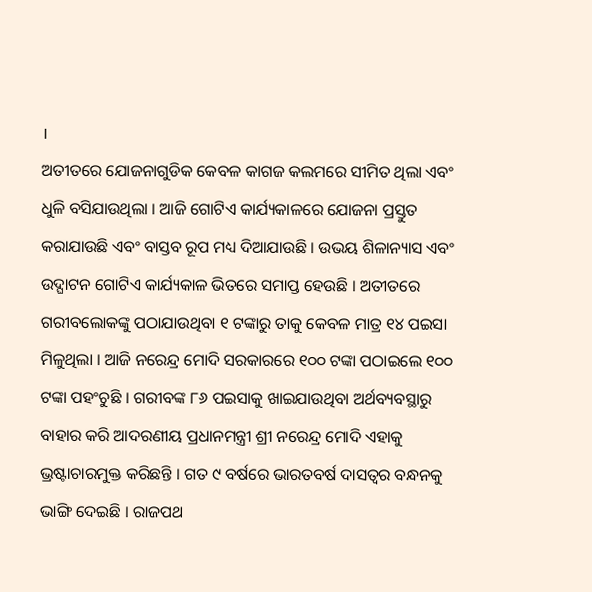।
ଅତୀତରେ ଯୋଜନାଗୁଡିକ କେବଳ କାଗଜ କଲମରେ ସୀମିତ ଥିଲା ଏବଂ ଧୁଳି ବସିଯାଉଥିଲା । ଆଜି ଗୋଟିଏ କାର୍ଯ୍ୟକାଳରେ ଯୋଜନା ପ୍ରସ୍ତୁତ କରାଯାଉଛି ଏବଂ ବାସ୍ତବ ରୂପ ମଧ୍ୟ ଦିଆଯାଉଛି । ଉଭୟ ଶିଳାନ୍ୟାସ ଏବଂ ଉଦ୍ଘାଟନ ଗୋଟିଏ କାର୍ଯ୍ୟକାଳ ଭିତରେ ସମାପ୍ତ ହେଉଛି । ଅତୀତରେ ଗରୀବଲୋକଙ୍କୁ ପଠାଯାଉଥିବା ୧ ଟଙ୍କାରୁ ତାକୁ କେବଳ ମାତ୍ର ୧୪ ପଇସା ମିଳୁଥିଲା । ଆଜି ନରେନ୍ଦ୍ର ମୋଦି ସରକାରରେ ୧୦୦ ଟଙ୍କା ପଠାଇଲେ ୧୦୦ ଟଙ୍କା ପହଂଚୁଛି । ଗରୀବଙ୍କ ୮୬ ପଇସାକୁ ଖାଇଯାଉଥିବା ଅର୍ଥବ୍ୟବସ୍ଥାରୁ ବାହାର କରି ଆଦରଣୀୟ ପ୍ରଧାନମନ୍ତ୍ରୀ ଶ୍ରୀ ନରେନ୍ଦ୍ର ମୋଦି ଏହାକୁ ଭ୍ରଷ୍ଟାଚାରମୁକ୍ତ କରିଛନ୍ତି । ଗତ ୯ ବର୍ଷରେ ଭାରତବର୍ଷ ଦାସତ୍ୱର ବନ୍ଧନକୁ ଭାଙ୍ଗି ଦେଇଛି । ରାଜପଥ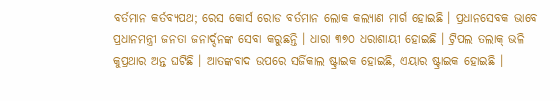ବର୍ତମାନ କର୍ତବ୍ୟପଥ; ରେସ କୋର୍ସ ରୋଡ ବର୍ତମାନ ଲୋକ କଲ୍ୟାଣ ମାର୍ଗ ହୋଇଛି । ପ୍ରଧାନସେବକ ଭାବେ ପ୍ରଧାନମନ୍ତ୍ରୀ ଜନତା ଜନାର୍ଦ୍ଦନଙ୍କ ସେବା କରୁଛନ୍ତି । ଧାରା ୩୭୦ ଧରାଶାୟୀ ହୋଇଛି । ଟ୍ରିପଲ ତଲାକ୍ ଭଳି କୁପ୍ରଥାର ଅନ୍ତ ଘଟିଛି । ଆତଙ୍କବାଦ ଉପରେ ସର୍ଜିକାଲ ଷ୍ଟ୍ରାଇକ ହୋଇଛି, ଏୟାର ଷ୍ଟ୍ରାଇକ ହୋଇଛି ।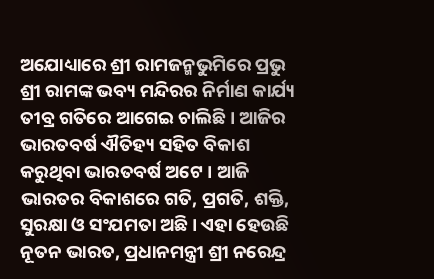ଅଯୋଧ୍ୟାରେ ଶ୍ରୀ ରାମଜନ୍ମଭୁମିରେ ପ୍ରଭୁ ଶ୍ରୀ ରାମଙ୍କ ଭବ୍ୟ ମନ୍ଦିରର ନିର୍ମାଣ କାର୍ଯ୍ୟ ତୀବ୍ର ଗତିରେ ଆଗେଇ ଚାଲିଛି । ଆଜିର ଭାରତବର୍ଷ ଐତିହ୍ୟ ସହିତ ବିକାଶ କରୁଥିବା ଭାରତବର୍ଷ ଅଟେ । ଆଜି ଭାରତର ବିକାଶରେ ଗତି, ପ୍ରଗତି, ଶକ୍ତି, ସୁରକ୍ଷା ଓ ସଂଯମତା ଅଛି । ଏହା ହେଉଛି ନୂତନ ଭାରତ, ପ୍ରଧାନମନ୍ତ୍ରୀ ଶ୍ରୀ ନରେନ୍ଦ୍ର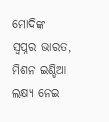ମୋଦିଙ୍କ ସ୍ୱପ୍ନର ଭାରତ, ମିଶନ ଇଣ୍ଡିଆ ଲକ୍ଷ୍ୟ ନେଇ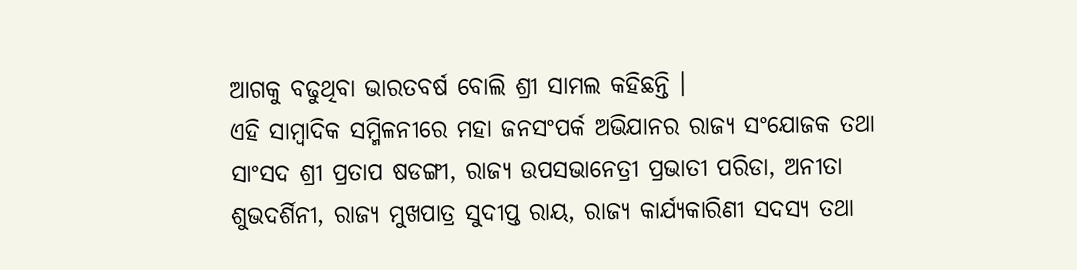ଆଗକୁ ବଢୁଥିବା ଭାରତବର୍ଷ ବୋଲି ଶ୍ରୀ ସାମଲ କହିଛନ୍ତି ।
ଏହି ସାମ୍ବାଦିକ ସମ୍ମିଳନୀରେ ମହା ଜନସଂପର୍କ ଅଭିଯାନର ରାଜ୍ୟ ସଂଯୋଜକ ତଥା ସାଂସଦ ଶ୍ରୀ ପ୍ରତାପ ଷଡଙ୍ଗୀ, ରାଜ୍ୟ ଉପସଭାନେତ୍ରୀ ପ୍ରଭାତୀ ପରିଡା, ଅନୀତା ଶୁଭଦର୍ଶିନୀ, ରାଜ୍ୟ ମୁଖପାତ୍ର ସୁଦୀପ୍ତ ରାୟ, ରାଜ୍ୟ କାର୍ଯ୍ୟକାରିଣୀ ସଦସ୍ୟ ତଥା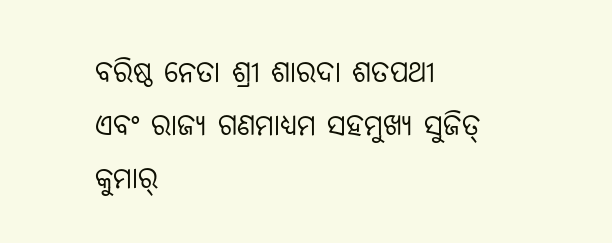ବରିଷ୍ଠ ନେତା ଶ୍ରୀ ଶାରଦା ଶତପଥୀ ଏବଂ ରାଜ୍ୟ ଗଣମାଧ୍ୟମ ସହମୁଖ୍ୟ ସୁଜିତ୍ କୁମାର୍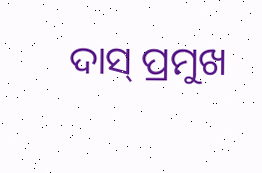ଦାସ୍ ପ୍ରମୁଖ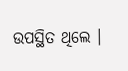ଉପସ୍ଥିତ ଥିଲେ ।